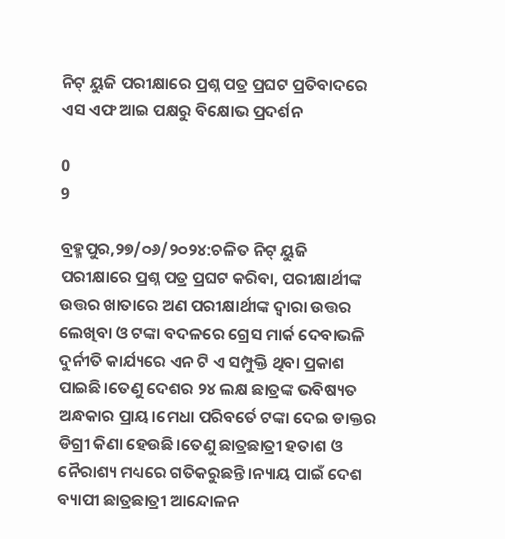ନିଟ୍ ୟୁଜି ପରୀକ୍ଷାରେ ପ୍ରଶ୍ନ ପତ୍ର ପ୍ରଘଟ ପ୍ରତିବାଦରେ ଏସ ଏଫ ଆଇ ପକ୍ଷରୁ ବିକ୍ଷୋଭ ପ୍ରଦର୍ଶନ

0
9

ବ୍ରହ୍ମପୁର,୨୭/୦୬/୨୦୨୪:ଚଳିତ ନିଟ୍ ୟୁଜି ପରୀକ୍ଷାରେ ପ୍ରଶ୍ନ ପତ୍ର ପ୍ରଘଟ କରିବା, ପରୀକ୍ଷାର୍ଥୀଙ୍କ ଉତ୍ତର ଖାତାରେ ଅଣ ପରୀକ୍ଷାର୍ଥୀଙ୍କ ଦ୍ୱାରା ଉତ୍ତର ଲେଖିବା ଓ ଟଙ୍କା ବଦଳରେ ଗ୍ରେସ ମାର୍କ ଦେବାଭଳି ଦୁର୍ନୀତି କାର୍ଯ୍ୟରେ ଏନ ଟି ଏ ସମ୍ପୁକ୍ତି ଥିବା ପ୍ରକାଶ ପାଇଛି।ତେଣୁ ଦେଶର ୨୪ ଲକ୍ଷ ଛାତ୍ରଙ୍କ ଭବିଷ୍ୟତ ଅନ୍ଧକାର ପ୍ରାୟ।ମେଧା ପରିବର୍ତେ ଟଙ୍କା ଦେଇ ଡାକ୍ତର ଡିଗ୍ରୀ କିଣା ହେଉଛି।ତେଣୁ ଛାତ୍ରଛାତ୍ରୀ ହତାଶ ଓ ନୈରାଶ୍ୟ ମଧ୍ୟରେ ଗତିକରୁଛନ୍ତି।ନ୍ୟାୟ ପାଇଁ ଦେଶ ବ୍ୟାପୀ ଛାତ୍ରଛାତ୍ରୀ ଆନ୍ଦୋଳନ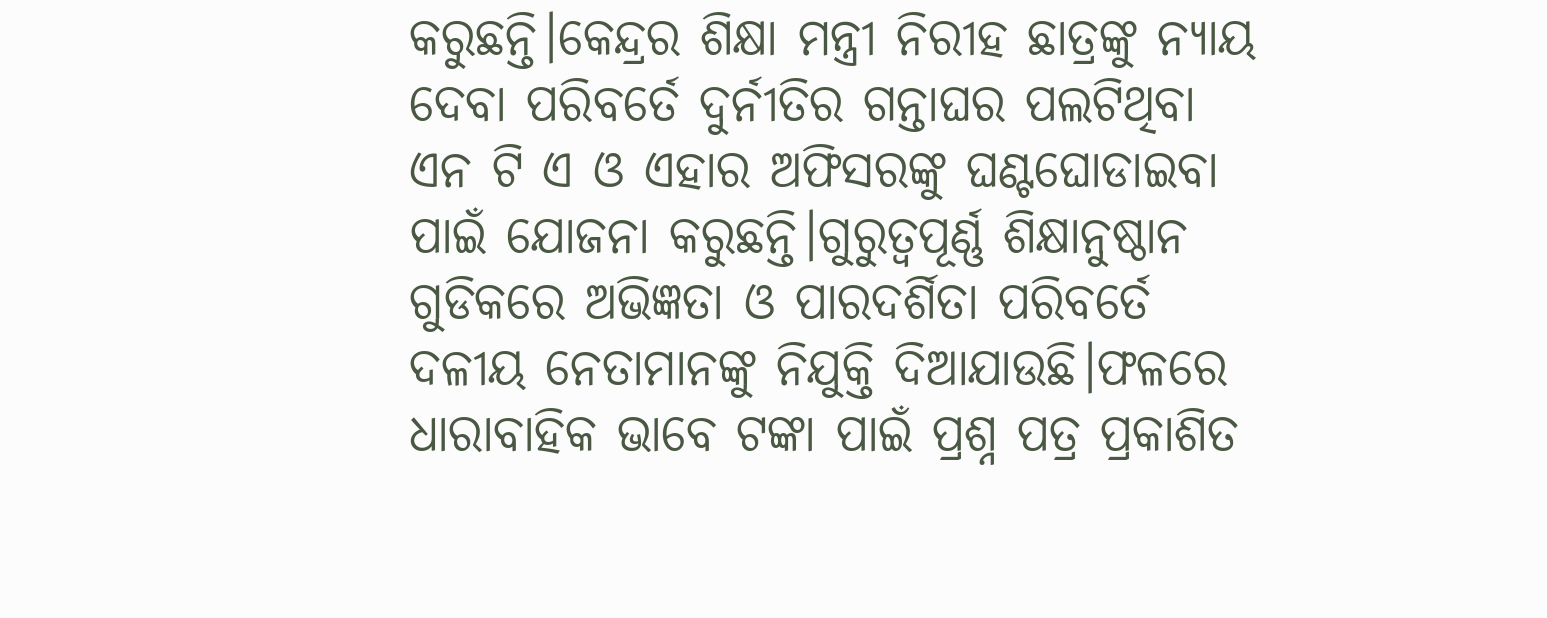କରୁଛନ୍ତି।କେନ୍ଦ୍ରର ଶିକ୍ଷା ମନ୍ତ୍ରୀ ନିରୀହ ଛାତ୍ରଙ୍କୁ ନ୍ୟାୟ ଦେବା ପରିବର୍ତେ ଦୁର୍ନୀତିର ଗନ୍ତାଘର ପଲଟିଥିବା ଏନ ଟି ଏ ଓ ଏହାର ଅଫିସରଙ୍କୁ ଘଣ୍ଟଘୋଡାଇବା ପାଇଁ ଯୋଜନା କରୁଛନ୍ତି।ଗୁରୁତ୍ୱପୂର୍ଣ୍ଣ ଶିକ୍ଷାନୁଷ୍ଠାନ ଗୁଡିକରେ ଅଭିଜ୍ଞତା ଓ ପାରଦର୍ଶିତା ପରିବର୍ତେ ଦଳୀୟ ନେତାମାନଙ୍କୁ ନିଯୁକ୍ତି ଦିଆଯାଉଛି।ଫଳରେ ଧାରାବାହିକ ଭାବେ ଟଙ୍କା ପାଇଁ ପ୍ରଶ୍ନ ପତ୍ର ପ୍ରକାଶିତ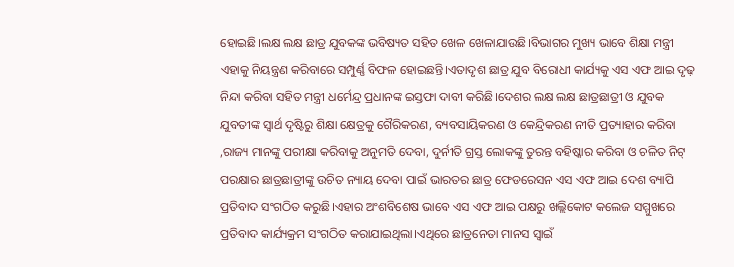ହୋଇଛି।ଲକ୍ଷ ଲକ୍ଷ ଛାତ୍ର ଯୁବକଙ୍କ ଭବିଷ୍ୟତ ସହିତ ଖେଳ ଖେଳାଯାଉଛି।ବିଭାଗର ମୁଖ୍ୟ ଭାବେ ଶିକ୍ଷା ମନ୍ତ୍ରୀ ଏହାକୁ ନିୟନ୍ତ୍ରଣ କରିବାରେ ସମ୍ପୁର୍ଣ୍ଣ ବିଫଳ ହୋଇଛନ୍ତି।ଏତାଦୃଶ ଛାତ୍ର ଯୁବ ବିରୋଧୀ କାର୍ଯ୍ୟକୁ ଏସ ଏଫ ଆଇ ଦୃଢ଼ ନିନ୍ଦା କରିବା ସହିତ ମନ୍ତ୍ରୀ ଧର୍ମେନ୍ଦ୍ର ପ୍ରଧାନଙ୍କ ଇସ୍ତଫା ଦାବୀ କରିଛି।ଦେଶର ଲକ୍ଷ ଲକ୍ଷ ଛାତ୍ରଛାତ୍ରୀ ଓ ଯୁବକ ଯୁବତୀଙ୍କ ସ୍ୱାର୍ଥ ଦୃଷ୍ଟିରୁ ଶିକ୍ଷା କ୍ଷେତ୍ରକୁ ଗୈରିକରଣ, ବ୍ୟବସାୟିକରଣ ଓ କେନ୍ଦ୍ରିକରଣ ନୀତି ପ୍ରତ୍ୟାହାର କରିବା ,ରାଜ୍ୟ ମାନଙ୍କୁ ପରୀକ୍ଷା କରିବାକୁ ଅନୁମତି ଦେବା, ଦୁର୍ନୀତି ଗ୍ରସ୍ତ ଲୋକଙ୍କୁ ତୁରନ୍ତ ବହିଷ୍କାର କରିବା ଓ ଚଳିତ ନିଟ୍ ପରକ୍ଷାର ଛାତ୍ରଛାତ୍ରୀଙ୍କୁ ଉଚିତ ନ୍ୟାୟ ଦେବା ପାଇଁ ଭାରତର ଛାତ୍ର ଫେଡରେସନ ଏସ ଏଫ ଆଇ ଦେଶ ବ୍ୟାପି ପ୍ରତିବାଦ ସଂଗଠିତ କରୁଛି।ଏହାର ଅଂଶବିଶେଷ ଭାବେ ଏସ ଏଫ ଆଇ ପକ୍ଷରୁ ଖଲ୍ଲିକୋଟ କଲେଜ ସମ୍ମୁଖରେ ପ୍ରତିବାଦ କାର୍ଯ୍ୟକ୍ରମ ସଂଗଠିତ କରାଯାଇଥିଲା।ଏଥିରେ ଛାତ୍ରନେତା ମାନସ ସ୍ୱାଇଁ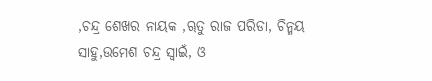,ଚନ୍ଦ୍ର ଶେଖର ନାୟକ ,ୠତୁ ରାଜ ପରିଡା, ଚିନ୍ମୟ ସାହୁ,ଉମେଶ ଚନ୍ଦ୍ର ସ୍ୱାଇଁ, ଓ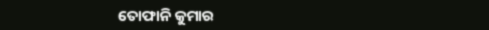ତୋଫାନି କୁମାର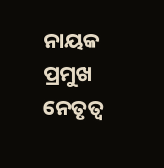ନାୟକ ପ୍ରମୁଖ ନେତୃତ୍ୱ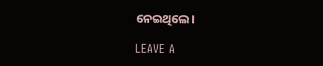ନେଇଥିଲେ।

LEAVE A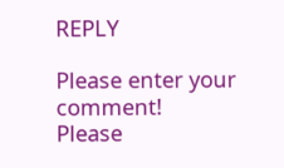REPLY

Please enter your comment!
Please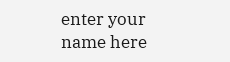enter your name here